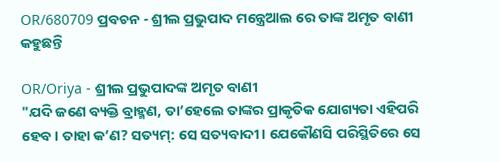OR/680709 ପ୍ରବଚନ - ଶ୍ରୀଲ ପ୍ରଭୁପାଦ ମନ୍ତ୍ରେଆଲ ରେ ତାଙ୍କ ଅମୃତ ବାଣୀ କହୁଛନ୍ତି

OR/Oriya - ଶ୍ରୀଲ ପ୍ରଭୁପାଦଙ୍କ ଅମୃତ ବାଣୀ
"ଯଦି ଜଣେ ବ୍ୟକ୍ତି ବ୍ରାହ୍ମଣ, ତା’ହେଲେ ତାଙ୍କର ପ୍ରାକୃତିକ ଯୋଗ୍ୟତା ଏହିପରି ହେବ। ତାହା କ’ଣ? ସତ୍ୟମ୍: ସେ ସତ୍ୟବାଦୀ। ଯେକୌଣସି ପରିସ୍ଥିତିରେ ସେ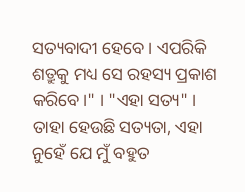ସତ୍ୟବାଦୀ ହେବେ। ଏପରିକି ଶତ୍ରୁକୁ ମଧ୍ୟ ସେ ରହସ୍ୟ ପ୍ରକାଶ କରିବେ।" । "ଏହା ସତ୍ୟ" । ତାହା ହେଉଛି ସତ୍ୟତା, ଏହା ନୁହେଁ ଯେ ମୁଁ ବହୁତ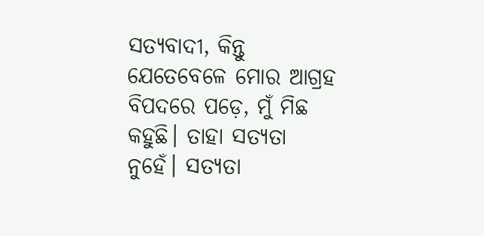ସତ୍ୟବାଦୀ, କିନ୍ତୁ ଯେତେବେଳେ ମୋର ଆଗ୍ରହ ବିପଦରେ ପଡ଼େ, ମୁଁ ମିଛ କହୁଛି। ତାହା ସତ୍ୟତା ନୁହେଁ। ସତ୍ୟତା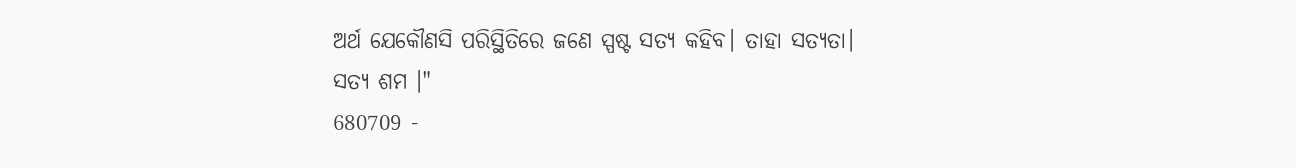ଅର୍ଥ ଯେକୌଣସି ପରିସ୍ଥିତିରେ ଜଣେ ସ୍ପଷ୍ଟ ସତ୍ୟ କହିବ। ତାହା ସତ୍ୟତା। ସତ୍ୟ ଶମ ।"
680709 -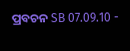ପ୍ରବଚନ SB 07.09.10 -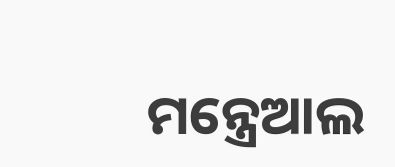ମନ୍ତ୍ରେଆଲ